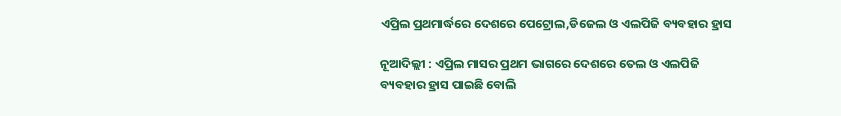ଏପ୍ରିଲ ପ୍ରଥମାର୍ଦ୍ଧରେ ଦେଶରେ ପେଟ୍ରୋଲ,ଡିଜେଲ ଓ ଏଲପିଜି ବ୍ୟବହାର ହ୍ରାସ

ନୂଆଦିଲ୍ଲୀ : ଏପ୍ରିଲ ମାସର ପ୍ରଥମ ଭାଗରେ ଦେଶରେ ତେଲ ଓ ଏଲପିଜି ବ୍ୟବହାର ହ୍ରାସ ପାଇଛି ବୋଲି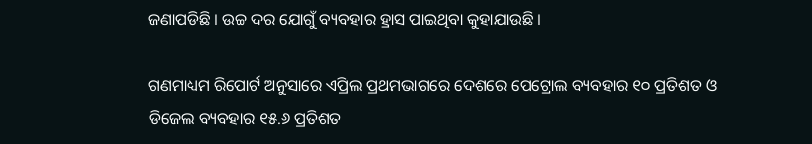ଜଣାପଡିଛି । ଉଚ୍ଚ ଦର ଯୋଗୁଁ ବ୍ୟବହାର ହ୍ରାସ ପାଇଥିବା କୁହାଯାଉଛି ।

ଗଣମାଧ୍ୟମ ରିପୋର୍ଟ ଅନୁସାରେ ଏପ୍ରିଲ ପ୍ରଥମଭାଗରେ ଦେଶରେ ପେଟ୍ରୋଲ ବ୍ୟବହାର ୧୦ ପ୍ରତିଶତ ଓ ଡିଜେଲ ବ୍ୟବହାର ୧୫.୬ ପ୍ରତିଶତ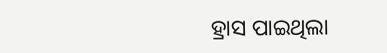ହ୍ରାସ ପାଇଥିଲା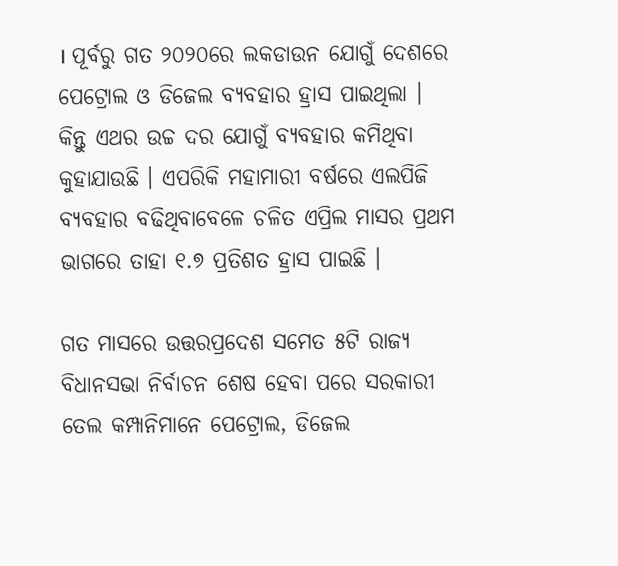। ପୂର୍ବରୁ ଗତ ୨୦୨୦ରେ ଲକଡାଉନ ଯୋଗୁଁ ଦେଶରେ ପେଟ୍ରୋଲ ଓ ଡିଜେଲ ବ୍ୟବହାର ହ୍ରାସ ପାଇଥିଲା । କିନ୍ତୁ ଏଥର ଉଚ୍ଚ ଦର ଯୋଗୁଁ ବ୍ୟବହାର କମିଥିବା କୁହାଯାଉଛି । ଏପରିକି ମହାମାରୀ ବର୍ଷରେ ଏଲପିଜି ବ୍ୟବହାର ବଢିଥିବାବେଳେ ଚଳିତ ଏପ୍ରିଲ ମାସର ପ୍ରଥମ ଭାଗରେ ତାହା ୧.୭ ପ୍ରତିଶତ ହ୍ରାସ ପାଇଛି ।

ଗତ ମାସରେ ଉତ୍ତରପ୍ରଦେଶ ସମେତ ୫ଟି ରାଜ୍ୟ ବିଧାନସଭା ନିର୍ବାଚନ ଶେଷ ହେବା ପରେ ସରକାରୀ ତେଲ କମ୍ପାନିମାନେ ପେଟ୍ରୋଲ, ଡିଜେଲ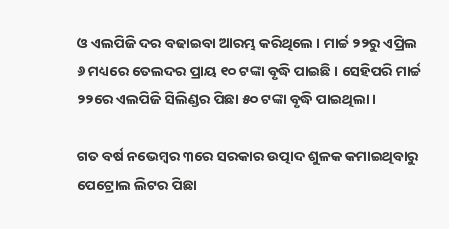ଓ ଏଲପିଜି ଦର ବଢାଇବା ଆରମ୍ଭ କରିଥିଲେ । ମାର୍ଚ୍ଚ ୨୨ରୁ ଏପ୍ରିଲ ୬ ମଧ୍ୟରେ ତେଲଦର ପ୍ରାୟ ୧୦ ଟଙ୍କା ବୃଦ୍ଧି ପାଇଛି । ସେହିପରି ମାର୍ଚ୍ଚ ୨୨ରେ ଏଲପିଜି ସିଲିଣ୍ଡର ପିଛା ୫୦ ଟଙ୍କା ବୃଦ୍ଧି ପାଇଥିଲା ।

ଗତ ବର୍ଷ ନଭେମ୍ବର ୩ରେ ସରକାର ଉତ୍ପାଦ ଶୁଳକ କମାଇଥିବାରୁ ପେଟ୍ରୋଲ ଲିଟର ପିଛା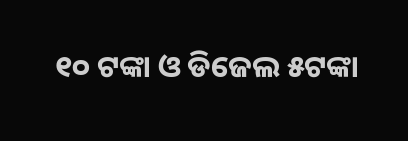୧୦ ଟଙ୍କା ଓ ଡିଜେଲ ୫ଟଙ୍କା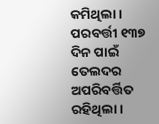କମିଥିଲା । ପରବର୍ତ୍ତୀ ୧୩୭ ଦିନ ପାଇଁ ତେଲଦର ଅପରିବର୍ତ୍ତିତ ରହିଥିଲା ।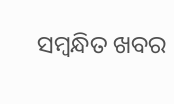ସମ୍ବନ୍ଧିତ ଖବର